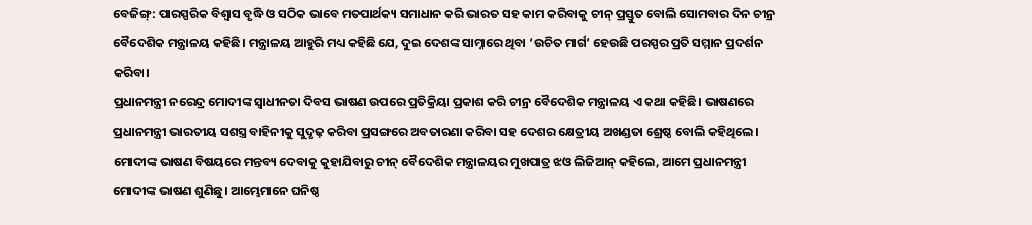ବେଜିଙ୍ଗ୍: ପାରସ୍ପରିକ ବିଶ୍ବାସ ବୃଦ୍ଧି ଓ ସଠିକ ଭାବେ ମତପାର୍ଥକ୍ୟ ସମାଧାନ କରି ଭାରତ ସହ କାମ କରିବାକୁ ଚୀନ୍ ପ୍ରସ୍ତୁତ ବୋଲି ସୋମବାର ଦିନ ଚୀନ୍ର ବୈଦେଶିକ ମନ୍ତ୍ରାଳୟ କହିଛି। ମନ୍ତ୍ରାଳୟ ଆହୁରି ମଧ୍ୟ କହିଛି ଯେ, ଦୁଇ ଦେଶଙ୍କ ସାମ୍ନାରେ ଥିବା ‘ଉଚିତ ମାର୍ଗ’ ହେଉଛି ପରସ୍ପର ପ୍ରତି ସମ୍ମାନ ପ୍ରଦର୍ଶନ କରିବା।
ପ୍ରଧାନମନ୍ତ୍ରୀ ନରେନ୍ଦ୍ର ମୋଦୀଙ୍କ ସ୍ବାଧୀନତା ଦିବସ ଭାଷଣ ଉପରେ ପ୍ରତିକ୍ରିୟା ପ୍ରକାଶ କରି ଚୀନ୍ର ବୈଦେଶିକ ମନ୍ତ୍ରାଳୟ ଏ କଥା କହିଛି। ଭାଷଣରେ ପ୍ରଧାନମନ୍ତ୍ରୀ ଭାରତୀୟ ସଶସ୍ତ୍ର ବାହିନୀକୁ ସୁଦୃଢ଼ କରିବା ପ୍ରସଙ୍ଗରେ ଅବତାରଣା କରିବା ସହ ଦେଶର କ୍ଷେତ୍ରୀୟ ଅଖଣ୍ଡତା ଶ୍ରେଷ୍ଠ ବୋଲି କହିଥିଲେ।
ମୋଦୀଙ୍କ ଭାଷଣ ବିଷୟରେ ମନ୍ତବ୍ୟ ଦେବାକୁ କୁହାଯିବାରୁ ଚୀନ୍ ବୈଦେଶିକ ମନ୍ତ୍ରାଳୟର ମୁଖପାତ୍ର ଝଓ ଲିଜିଆନ୍ କହିଲେ, ଆମେ ପ୍ରଧାନମନ୍ତ୍ରୀ ମୋଦୀଙ୍କ ଭାଷଣ ଶୁଣିଛୁ। ଆମ୍ଭେମାନେ ଘନିଷ୍ଠ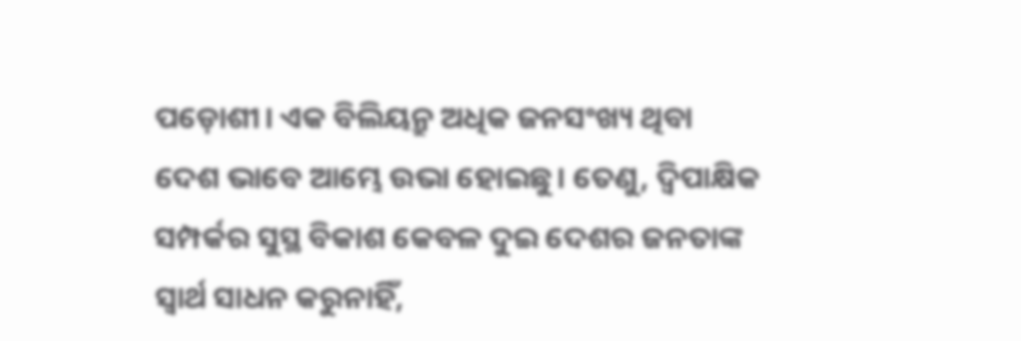ପଡ଼ୋଶୀ। ଏକ ବିଲିୟନ୍ରୁ ଅଧିକ ଜନସଂଖ୍ୟ ଥିବା ଦେଶ ଭାବେ ଆମ୍ଭେ ଉଭା ହୋଇଛୁ। ତେଣୁ, ଦ୍ବିପାକ୍ଷିକ ସମ୍ପର୍କର ସୁସ୍ଥ ବିକାଶ କେବଳ ଦୁଇ ଦେଶର ଜନତାଙ୍କ ସ୍ବାର୍ଥ ସାଧନ କରୁନାହିଁ,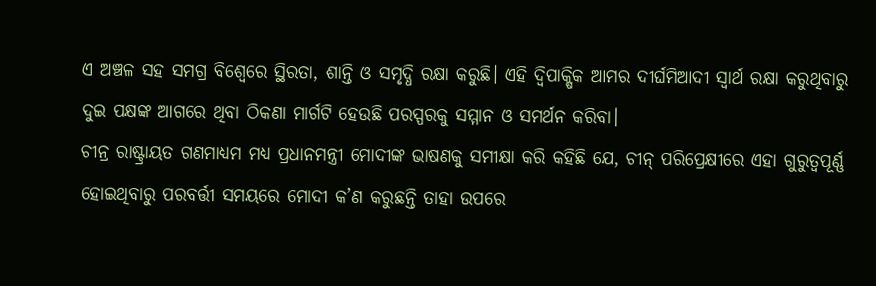ଏ ଅଞ୍ଚଳ ସହ ସମଗ୍ର ବିଶ୍ବେରେ ସ୍ଥିରତା, ଶାନ୍ତି ଓ ସମୃଦ୍ଧି ରକ୍ଷା କରୁଛି। ଏହି ଦ୍ବିପାକ୍ଷିକ ଆମର ଦୀର୍ଘମିଆଦୀ ସ୍ବାର୍ଥ ରକ୍ଷା କରୁଥିବାରୁ ଦୁଇ ପକ୍ଷଙ୍କ ଆଗରେ ଥିବା ଠିକଣା ମାର୍ଗଟି ହେଉଛି ପରସ୍ପରକୁ ସମ୍ମାନ ଓ ସମର୍ଥନ କରିବା।
ଚୀନ୍ର ରାଷ୍ଟ୍ରାୟତ ଗଣମାଧ୍ୟମ ମଧ୍ୟ ପ୍ରଧାନମନ୍ତ୍ରୀ ମୋଦୀଙ୍କ ଭାଷଣକୁ ସମୀକ୍ଷା କରି କହିଛି ଯେ, ଚୀନ୍ ପରିପ୍ରେକ୍ଷୀରେ ଏହା ଗୁରୁତ୍ବପୂର୍ଣ୍ଣ ହୋଇଥିବାରୁ ପରବର୍ତ୍ତୀ ସମୟରେ ମୋଦୀ କ’ଣ କରୁଛନ୍ତି ତାହା ଉପରେ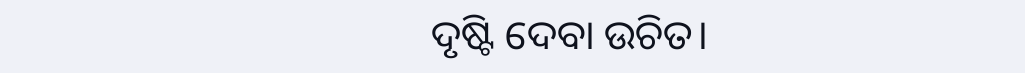ଦୃଷ୍ଟି ଦେବା ଉଚିତ।